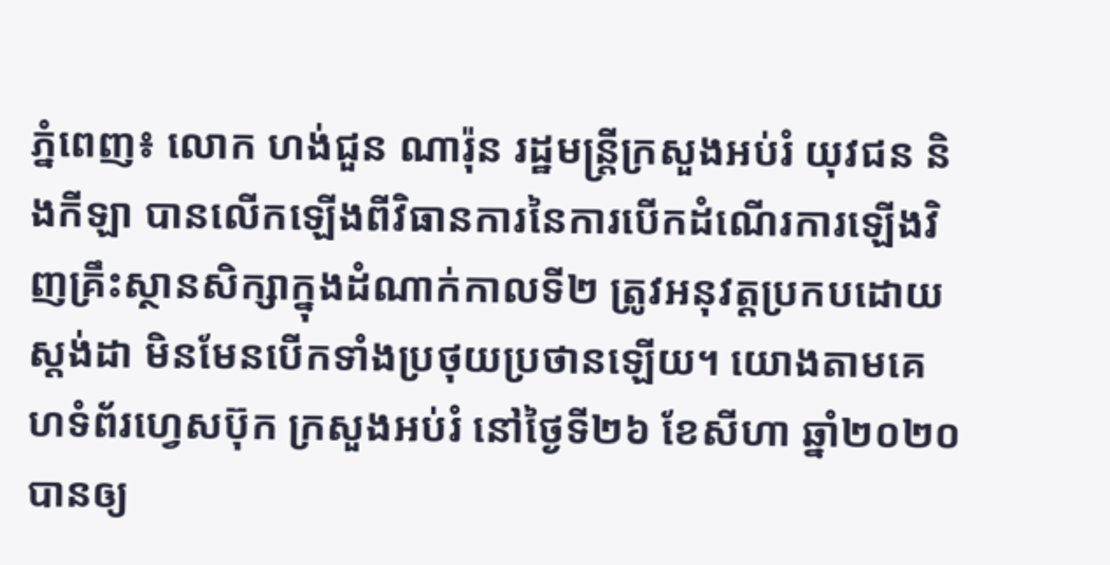ភ្នំពេញ៖ លោក ហង់ជួន ណារ៉ុន រដ្ឋមន្ត្រីក្រសួងអប់រំ យុវជន និងកីឡា បានលើកឡើងពីវិធានការនៃការបើកដំណើរការឡើងវិញគ្រឹះស្ថានសិក្សាក្នុងដំណាក់កាលទី២ ត្រូវអនុវត្តប្រកបដោយស្តង់ដា មិនមែនបើកទាំងប្រថុយប្រថានឡើយ។ យោងតាមគេហទំព័រហ្វេសប៊ុក ក្រសួងអប់រំ នៅថ្ងៃទី២៦ ខែសីហា ឆ្នាំ២០២០ បានឲ្យ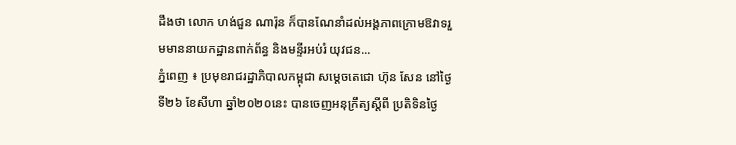ដឹងថា លោក ហង់ជួន ណារ៉ុន ក៏បានណែនាំដល់អង្គភាពក្រោមឱវាទរួមមាននាយកដ្ឋានពាក់ព័ន្ធ និងមន្ទីរអប់រំ យុវជន...
ភ្នំពេញ ៖ ប្រមុខរាជរដ្ឋាភិបាលកម្ពុជា សម្ដេចតេជោ ហ៊ុន សែន នៅថ្ងៃទី២៦ ខែសីហា ឆ្នាំ២០២០នេះ បានចេញអនុក្រឹត្យស្ដីពី ប្រតិទិនថ្ងៃ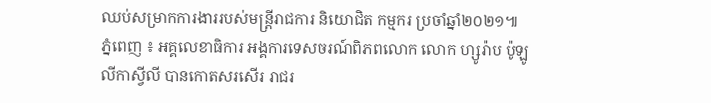ឈប់សម្រាកការងាររបស់មន្ដ្រីរាជការ និយោជិត កម្មករ ប្រចាំឆ្នាំ២០២១៕
ភ្នំពេញ ៖ អគ្គលេខាធិការ អង្គការទេសចរណ៍ពិភពលោក លោក ហ្សូរ៉ាប ប៉ូឡូលីកាស្វីលី បានកោតសរសើរ រាជរ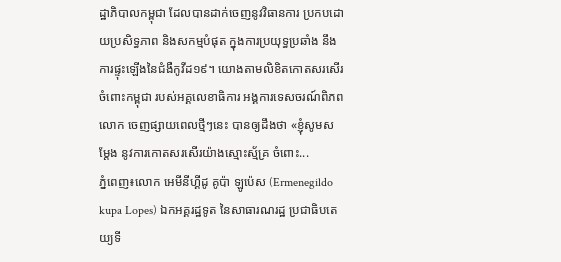ដ្ឋាភិបាលកម្ពុជា ដែលបានដាក់ចេញនូវវិធានការ ប្រកបដោយប្រសិទ្ធភាព និងសកម្មបំផុត ក្នុងការប្រយុទ្ធប្រឆាំង នឹងការផ្ទុះឡើងនៃជំងឺកូវីដ១៩។ យោងតាមលិខិតកោតសរសើរចំពោះកម្ពុជា របស់អគ្គលេខាធិការ អង្គការទេសចរណ៍ពិភពលោក ចេញផ្សាយពេលថ្មីៗនេះ បានឲ្យដឹងថា «ខ្ញុំសូមសម្ដែង នូវការកោតសរសើរយ៉ាងស្មោះស្ម័គ្រ ចំពោះ...
ភ្នំពេញ៖លោក អេមីនីហ្គីដូ គូប៉ា ឡូប៉េស (Ermenegildo kupa Lopes) ឯកអគ្គរដ្ឋទូត នៃសាធារណរដ្ឋ ប្រជាធិបតេយ្យទី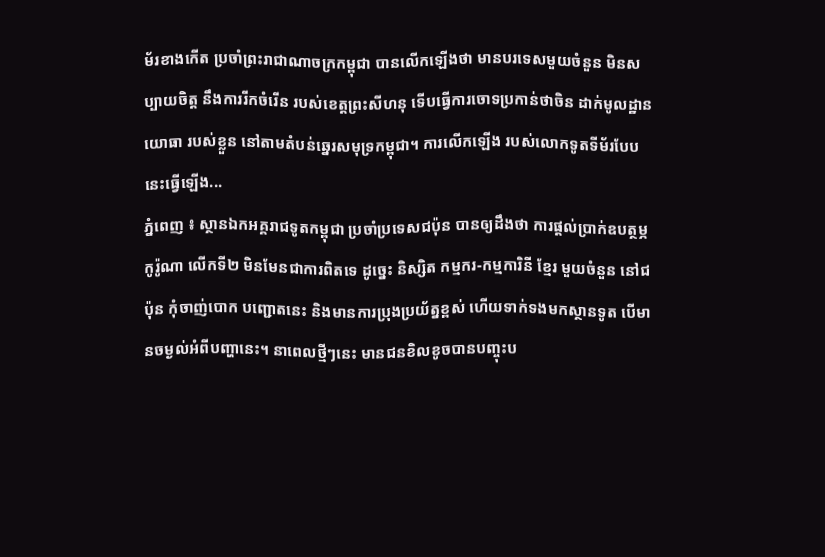ម័រខាងកើត ប្រចាំព្រះរាជាណាចក្រកម្ពុជា បានលើកឡើងថា មានបរទេសមួយចំនួន មិនសប្បាយចិត្ត នឹងការរីកចំរើន របស់ខេត្តព្រះសីហនុ ទើបធ្វើការចោទប្រកាន់ថាចិន ដាក់មូលដ្ឋានយោធា របស់ខ្លួន នៅតាមតំបន់ឆ្នេរសមុទ្រកម្ពុជា។ ការលើកឡើង របស់លោកទូតទីម័របែបនេះធ្វើឡើង...
ភ្នំពេញ ៖ ស្ថានឯកអគ្គរាជទូតកម្ពុជា ប្រចាំប្រទេសជប៉ុន បានឲ្យដឹងថា ការផ្ដល់ប្រាក់ឧបត្ថម្ភកូរ៉ូណា លើកទី២ មិនមែនជាការពិតទេ ដូច្នេះ និស្សិត កម្មករ-កម្មការិនី ខ្មែរ មួយចំនួន នៅជប៉ុន កុំចាញ់បោក បញ្ជោតនេះ និងមានការប្រុងប្រយ័ត្នខ្ពស់ ហើយទាក់ទងមកស្ថានទូត បើមានចម្ងល់អំពីបញ្ហានេះ។ នាពេលថ្មីៗនេះ មានជនខិលខូចបានបញ្ចុះប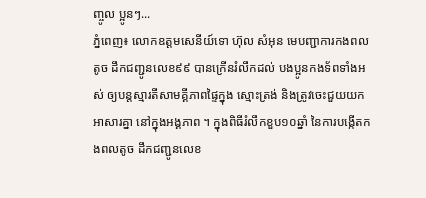ញ្ចូល ប្អូនៗ...
ភ្នំពេញ៖ លោកឧត្ដមសេនីយ៍ទោ ហ៊ុល សំអុន មេបញ្ជាការកងពលតូច ដឹកជញ្ជូនលេខ៩៩ បានក្រើនរំលឹកដល់ បងប្អូនកងទ័ពទាំងអស់ ឲ្យបន្តស្មារតីសាមគ្គីភាពផ្ទៃក្នុង ស្មោះត្រង់ និងត្រូវចេះជួយយកអាសារគ្នា នៅក្នុងអង្គភាព ។ ក្នុងពិធីរំលឹកខួប១០ឆ្នាំ នៃការបង្កើតកងពលតូច ដឹកជញ្ជូនលេខ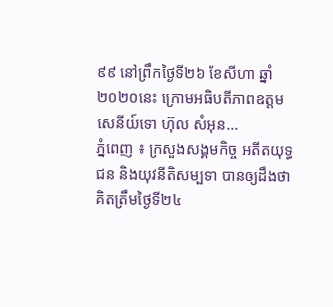៩៩ នៅព្រឹកថ្ងៃទី២៦ ខែសីហា ឆ្នាំ២០២០នេះ ក្រោមអធិបតីភាពឧត្តមសេនីយ៍ទោ ហ៊ុល សំអុន...
ភ្នំពេញ ៖ ក្រសួងសង្គមកិច្ច អតីតយុទ្ធជន និងយុវនីតិសម្បទា បានឲ្យដឹងថា គិតត្រឹមថ្ងៃទី២៤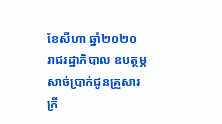ខែសីហា ឆ្នាំ២០២០ រាជរដ្ឋាភិបាល ឧបត្ថម្ភសាច់ប្រាក់ជូនគ្រួសារក្រី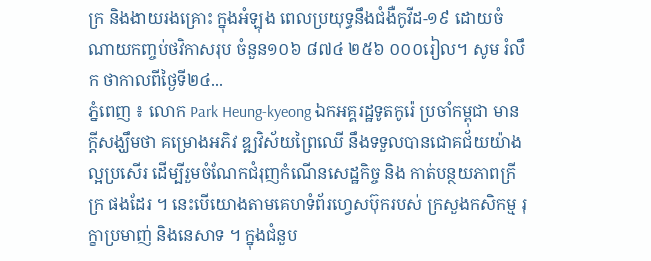ក្រ និងងាយរងគ្រោះ ក្នុងអំឡុង ពេលប្រយុទ្ធនឹងជំងឺកូវីដ-១៩ ដោយចំណាយកញ្ចប់ថវិកាសរុប ចំនួន១០៦ ៨៧៤ ២៥៦ ០០០រៀល។ សូម រំលឹក ថាកាលពីថ្ងៃទី២៤...
ភ្នំពេញ ៖ លោក Park Heung-kyeong ឯកអគ្គរដ្ឋទូតកូរ៉េ ប្រចាំកម្ពុជា មានក្ដីសង្ឃឹមថា គម្រោងអភិវ ឌ្ឍវិស័យព្រៃឈើ នឹងទទួលបានជោគជ័យយ៉ាងល្អប្រសើរ ដើម្បីរួមចំណែកជំរុញកំណើនសេដ្ឋកិច្ច និង កាត់បន្ថយភាពក្រីក្រ ផងដែរ ។ នេះបើយោងតាមគេហទំព័រហ្វេសប៊ុករបស់ ក្រសួងកសិកម្ម រុក្ខាប្រមាញ់ និងនេសាទ ។ ក្នុងជំនួប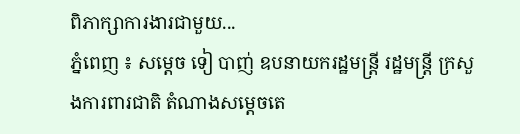ពិភាក្សាការងារជាមួយ...
ភ្នំពេញ ៖ សម្ដេច ទៀ បាញ់ ឧបនាយករដ្ឋមន្ដ្រី រដ្ឋមន្ដ្រី ក្រសួងការពារជាតិ តំណាងសម្តេចតេ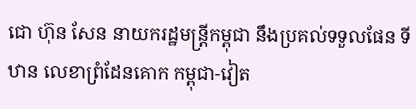ជោ ហ៊ុន សែន នាយករដ្ឋមន្រ្តីកម្ពុជា នឹងប្រគល់ទទួលផែន ទីឋាន លេខាព្រំដែនគោក កម្ពុជា-វៀត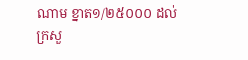ណាម ខ្នាត១/២៥០០០ ដល់ក្រសួ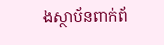ងស្ថាប័នពាក់ព័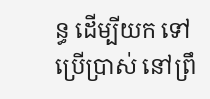ន្ធ ដើម្បីយក ទៅប្រើប្រាស់ នៅព្រឹ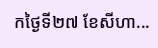កថ្ងៃទី២៧ ខែសីហា...